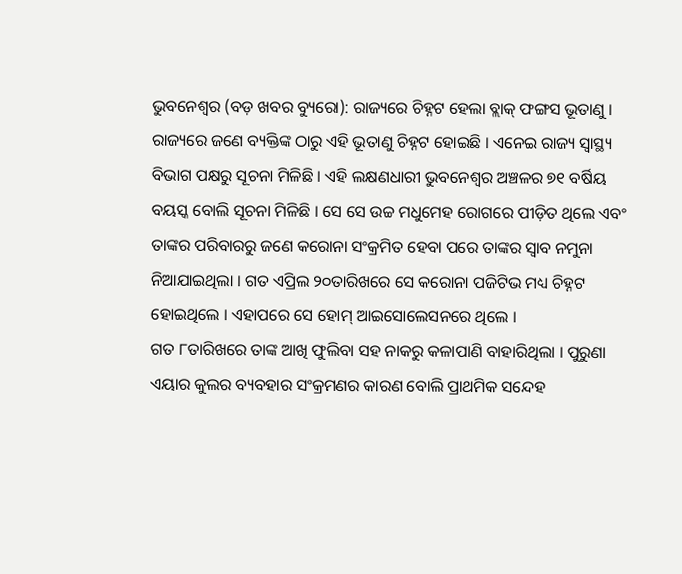ଭୁବନେଶ୍ୱର (ବଡ଼ ଖବର ବ୍ୟୁରୋ): ରାଜ୍ୟରେ ଚିହ୍ନଟ ହେଲା ବ୍ଲାକ୍ ଫଙ୍ଗସ ଭୂତାଣୁ । ରାଜ୍ୟରେ ଜଣେ ବ୍ୟକ୍ତିଙ୍କ ଠାରୁ ଏହି ଭୂତାଣୁ ଚିହ୍ନଟ ହୋଇଛି । ଏନେଇ ରାଜ୍ୟ ସ୍ୱାସ୍ଥ୍ୟ ବିଭାଗ ପକ୍ଷରୁ ସୂଚନା ମିଳିଛି । ଏହି ଲକ୍ଷଣଧାରୀ ଭୁବନେଶ୍ୱର ଅଞ୍ଚଳର ୭୧ ବର୍ଷିୟ ବୟସ୍କ ବୋଲି ସୂଚନା ମିଳିଛି । ସେ ସେ ଉଚ୍ଚ ମଧୁମେହ ରୋଗରେ ପୀଡ଼ିତ ଥିଲେ ଏବଂ ତାଙ୍କର ପରିବାରରୁ ଜଣେ କରୋନା ସଂକ୍ରମିତ ହେବା ପରେ ତାଙ୍କର ସ୍ବାବ ନମୁନା ନିଆଯାଇଥିଲା । ଗତ ଏପ୍ରିଲ ୨୦ତାରିଖରେ ସେ କରୋନା ପଜିଟିଭ ମଧ୍ୟ ଚିହ୍ନଟ ହୋଇଥିଲେ । ଏହାପରେ ସେ ହୋମ୍ ଆଇସୋଲେସନରେ ଥିଲେ ।
ଗତ ୮ତାରିଖରେ ତାଙ୍କ ଆଖି ଫୁଲିବା ସହ ନାକରୁ କଳାପାଣି ବାହାରିଥିଲା । ପୁରୁଣା ଏୟାର କୁଲର ବ୍ୟବହାର ସଂକ୍ରମଣର କାରଣ ବୋଲି ପ୍ରାଥମିକ ସନ୍ଦେହ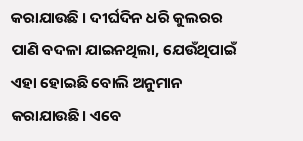କରାଯାଉଛି । ଦୀର୍ଘଦିନ ଧରି କୁଲରର ପାଣି ବଦଳା ଯାଇନଥିଲା, ଯେଉଁଥିପାଇଁ ଏହା ହୋଇଛି ବୋଲି ଅନୁମାନ କରାଯାଉଛି। ଏବେ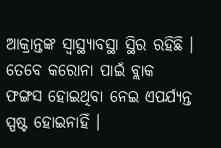ଆକ୍ରାନ୍ତଙ୍କ ସ୍ବାସ୍ଥ୍ୟାବସ୍ଥା ସ୍ଥିର ରହିଛି । ତେବେ କରୋନା ପାଇଁ ବ୍ଲାକ ଫଙ୍ଗସ ହୋଇଥିବା ନେଇ ଏପର୍ଯ୍ୟନ୍ତ ସ୍ପଷ୍ଟ ହୋଇନାହିଁ ।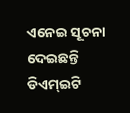ଏନେଇ ସୂଚନା ଦେଇଛନ୍ତି ଡିଏମ୍ଇଟି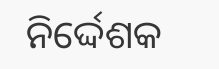ନିର୍ଦ୍ଦେଶକ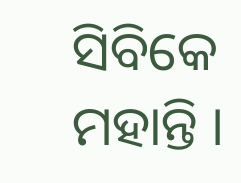ସିବିକେ ମହାନ୍ତି ।